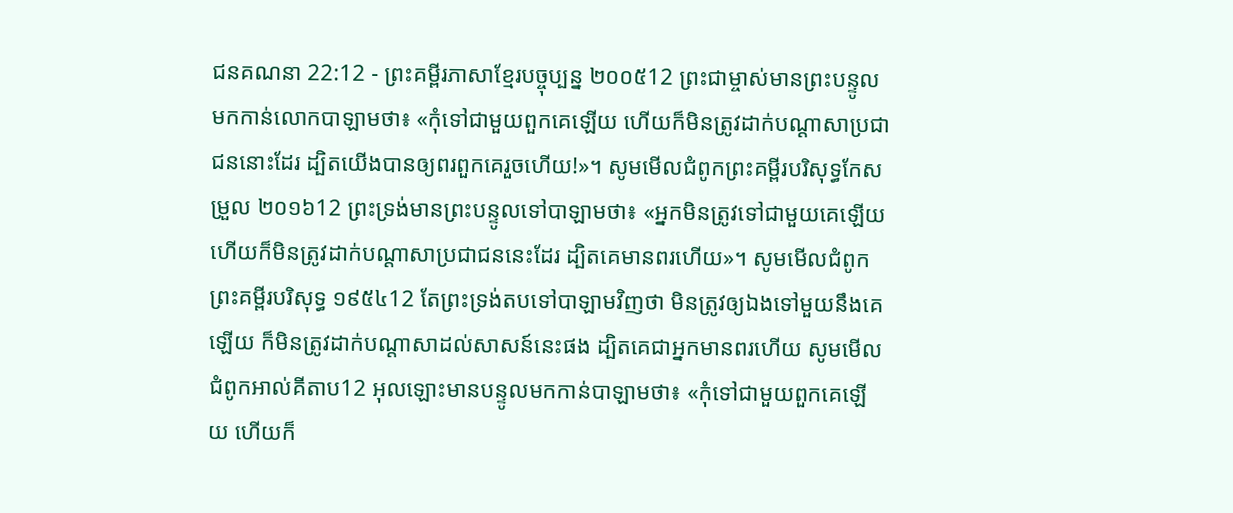ជនគណនា 22:12 - ព្រះគម្ពីរភាសាខ្មែរបច្ចុប្បន្ន ២០០៥12 ព្រះជាម្ចាស់មានព្រះបន្ទូលមកកាន់លោកបាឡាមថា៖ «កុំទៅជាមួយពួកគេឡើយ ហើយក៏មិនត្រូវដាក់បណ្ដាសាប្រជាជននោះដែរ ដ្បិតយើងបានឲ្យពរពួកគេរួចហើយ!»។ សូមមើលជំពូកព្រះគម្ពីរបរិសុទ្ធកែសម្រួល ២០១៦12 ព្រះទ្រង់មានព្រះបន្ទូលទៅបាឡាមថា៖ «អ្នកមិនត្រូវទៅជាមួយគេឡើយ ហើយក៏មិនត្រូវដាក់បណ្ដាសាប្រជាជននេះដែរ ដ្បិតគេមានពរហើយ»។ សូមមើលជំពូកព្រះគម្ពីរបរិសុទ្ធ ១៩៥៤12 តែព្រះទ្រង់តបទៅបាឡាមវិញថា មិនត្រូវឲ្យឯងទៅមួយនឹងគេឡើយ ក៏មិនត្រូវដាក់បណ្តាសាដល់សាសន៍នេះផង ដ្បិតគេជាអ្នកមានពរហើយ សូមមើលជំពូកអាល់គីតាប12 អុលឡោះមានបន្ទូលមកកាន់បាឡាមថា៖ «កុំទៅជាមួយពួកគេឡើយ ហើយក៏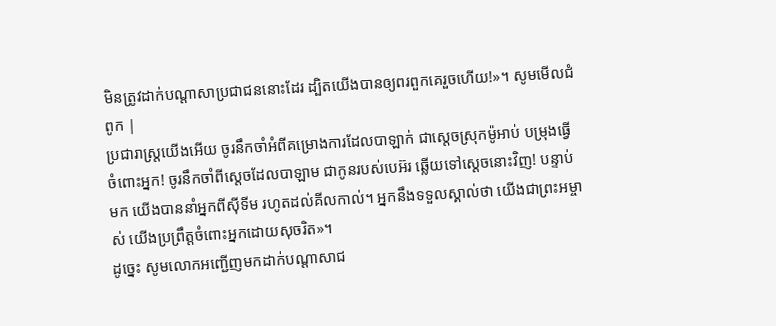មិនត្រូវដាក់បណ្តាសាប្រជាជននោះដែរ ដ្បិតយើងបានឲ្យពរពួកគេរួចហើយ!»។ សូមមើលជំពូក |
ប្រជារាស្ត្រយើងអើយ ចូរនឹកចាំអំពីគម្រោងការដែលបាឡាក់ ជាស្ដេចស្រុកម៉ូអាប់ បម្រុងធ្វើចំពោះអ្នក! ចូរនឹកចាំពីស្ដេចដែលបាឡាម ជាកូនរបស់បេអ៊រ ឆ្លើយទៅស្ដេចនោះវិញ! បន្ទាប់មក យើងបាននាំអ្នកពីស៊ីទីម រហូតដល់គីលកាល់។ អ្នកនឹងទទួលស្គាល់ថា យើងជាព្រះអម្ចាស់ យើងប្រព្រឹត្តចំពោះអ្នកដោយសុចរិត»។
ដូច្នេះ សូមលោកអញ្ជើញមកដាក់បណ្ដាសាជ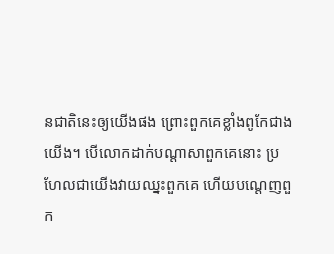នជាតិនេះឲ្យយើងផង ព្រោះពួកគេខ្លាំងពូកែជាងយើង។ បើលោកដាក់បណ្ដាសាពួកគេនោះ ប្រហែលជាយើងវាយឈ្នះពួកគេ ហើយបណ្ដេញពួក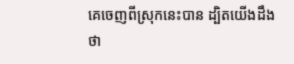គេចេញពីស្រុកនេះបាន ដ្បិតយើងដឹងថា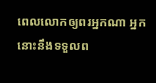ពេលលោកឲ្យពរអ្នកណា អ្នកនោះនឹងទទួលព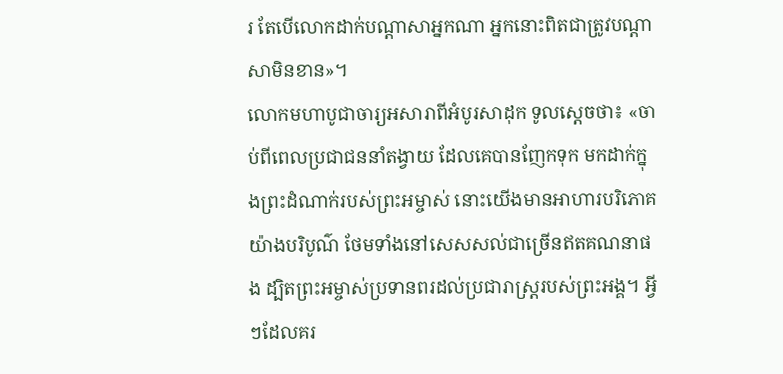រ តែបើលោកដាក់បណ្ដាសាអ្នកណា អ្នកនោះពិតជាត្រូវបណ្ដាសាមិនខាន»។
លោកមហាបូជាចារ្យអសារាពីអំបូរសាដុក ទូលស្ដេចថា៖ «ចាប់ពីពេលប្រជាជននាំតង្វាយ ដែលគេបានញែកទុក មកដាក់ក្នុងព្រះដំណាក់របស់ព្រះអម្ចាស់ នោះយើងមានអាហារបរិភោគយ៉ាងបរិបូណ៌ ថែមទាំងនៅសេសសល់ជាច្រើនឥតគណនាផង ដ្បិតព្រះអម្ចាស់ប្រទានពរដល់ប្រជារាស្ត្ររបស់ព្រះអង្គ។ អ្វីៗដែលគរ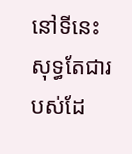នៅទីនេះ សុទ្ធតែជារបស់ដែ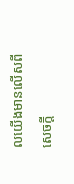លយើងមានលើសពីសេចក្ដី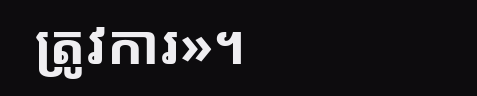ត្រូវការ»។